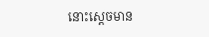នោះស្ដេចមាន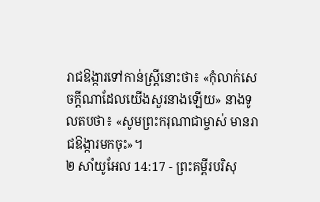រាជឱង្ការទៅកាន់ស្ត្រីនោះថា៖ «កុំលាក់សេចក្ដីណាដែលយើងសួរនាងឡើយ» នាងទូលតបថា៖ «សូមព្រះករុណាជាម្ចាស់ មានរាជឱង្ការមកចុះ»។
២ សាំយូអែល 14:17 - ព្រះគម្ពីរបរិសុ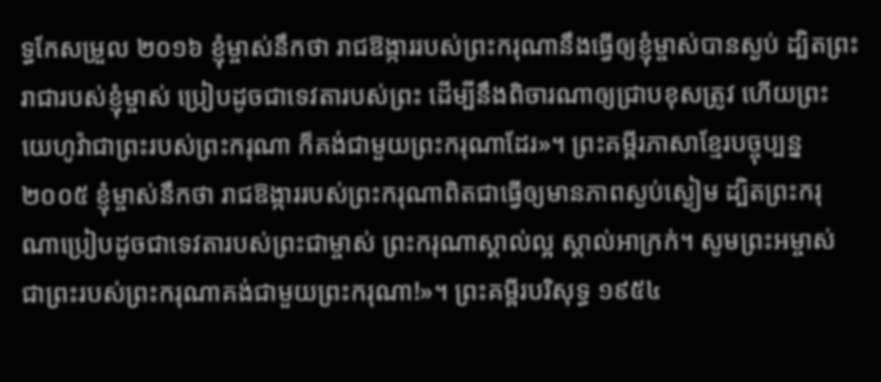ទ្ធកែសម្រួល ២០១៦ ខ្ញុំម្ចាស់នឹកថា រាជឱង្ការរបស់ព្រះករុណានឹងធ្វើឲ្យខ្ញុំម្ចាស់បានស្ងប់ ដ្បិតព្រះរាជារបស់ខ្ញុំម្ចាស់ ប្រៀបដូចជាទេវតារបស់ព្រះ ដើម្បីនឹងពិចារណាឲ្យជ្រាបខុសត្រូវ ហើយព្រះយេហូវ៉ាជាព្រះរបស់ព្រះករុណា ក៏គង់ជាមួយព្រះករុណាដែរ»។ ព្រះគម្ពីរភាសាខ្មែរបច្ចុប្បន្ន ២០០៥ ខ្ញុំម្ចាស់នឹកថា រាជឱង្ការរបស់ព្រះករុណាពិតជាធ្វើឲ្យមានភាពស្ងប់ស្ងៀម ដ្បិតព្រះករុណាប្រៀបដូចជាទេវតារបស់ព្រះជាម្ចាស់ ព្រះករុណាស្គាល់ល្អ ស្គាល់អាក្រក់។ សូមព្រះអម្ចាស់ ជាព្រះរបស់ព្រះករុណាគង់ជាមួយព្រះករុណា!»។ ព្រះគម្ពីរបរិសុទ្ធ ១៩៥៤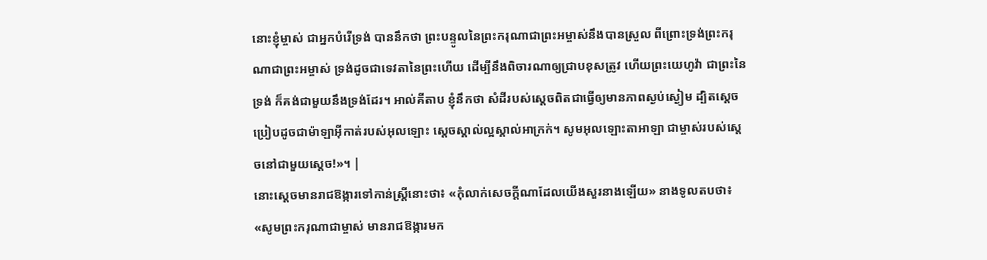នោះខ្ញុំម្ចាស់ ជាអ្នកបំរើទ្រង់ បាននឹកថា ព្រះបន្ទូលនៃព្រះករុណាជាព្រះអម្ចាស់នឹងបានស្រួល ពីព្រោះទ្រង់ព្រះករុណាជាព្រះអម្ចាស់ ទ្រង់ដូចជាទេវតានៃព្រះហើយ ដើម្បីនឹងពិចារណាឲ្យជ្រាបខុសត្រូវ ហើយព្រះយេហូវ៉ា ជាព្រះនៃទ្រង់ ក៏គង់ជាមួយនឹងទ្រង់ដែរ។ អាល់គីតាប ខ្ញុំនឹកថា សំដីរបស់ស្តេចពិតជាធ្វើឲ្យមានភាពស្ងប់ស្ងៀម ដ្បិតស្តេចប្រៀបដូចជាម៉ាឡាអ៊ីកាត់របស់អុលឡោះ ស្តេចស្គាល់ល្អស្គាល់អាក្រក់។ សូមអុលឡោះតាអាឡា ជាម្ចាស់របស់ស្តេចនៅជាមួយស្តេច!»។ |
នោះស្ដេចមានរាជឱង្ការទៅកាន់ស្ត្រីនោះថា៖ «កុំលាក់សេចក្ដីណាដែលយើងសួរនាងឡើយ» នាងទូលតបថា៖ «សូមព្រះករុណាជាម្ចាស់ មានរាជឱង្ការមក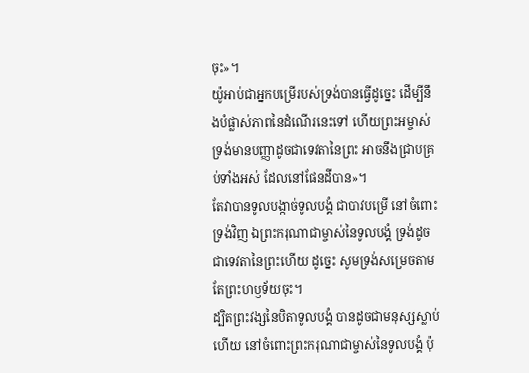ចុះ»។
យ៉ូអាប់ជាអ្នកបម្រើរបស់ទ្រង់បានធ្វើដូច្នេះ ដើម្បីនឹងបំផ្លាស់ភាពនៃដំណើរនេះទៅ ហើយព្រះអម្ចាស់ទ្រង់មានបញ្ញាដូចជាទេវតានៃព្រះ អាចនឹងជ្រាបគ្រប់ទាំងអស់ ដែលនៅផែនដីបាន»។
តែវាបានទូលបង្កាច់ទូលបង្គំ ជាបាវបម្រើ នៅចំពោះទ្រង់វិញ ឯព្រះករុណាជាម្ចាស់នៃទូលបង្គំ ទ្រង់ដូចជាទេវតានៃព្រះហើយ ដូច្នេះ សូមទ្រង់សម្រេចតាមតែព្រះហឫទ័យចុះ។
ដ្បិតព្រះវង្សនៃបិតាទូលបង្គំ បានដូចជាមនុស្សស្លាប់ហើយ នៅចំពោះព្រះករុណាជាម្ចាស់នៃទូលបង្គំ ប៉ុ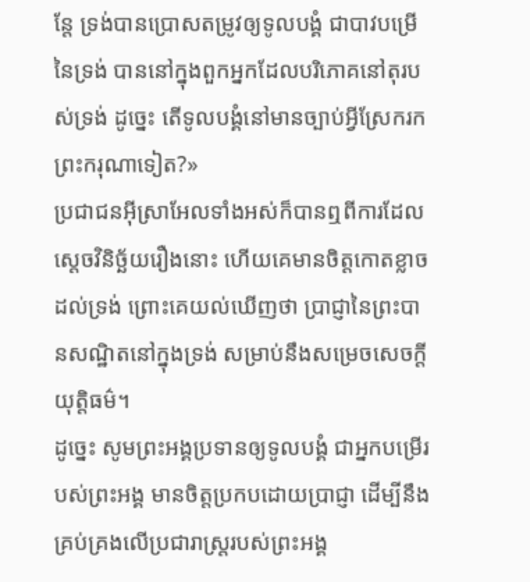ន្តែ ទ្រង់បានប្រោសតម្រូវឲ្យទូលបង្គំ ជាបាវបម្រើនៃទ្រង់ បាននៅក្នុងពួកអ្នកដែលបរិភោគនៅតុរបស់ទ្រង់ ដូច្នេះ តើទូលបង្គំនៅមានច្បាប់អ្វីស្រែករកព្រះករុណាទៀត?»
ប្រជាជនអ៊ីស្រាអែលទាំងអស់ក៏បានឮពីការដែលស្តេចវិនិច្ឆ័យរឿងនោះ ហើយគេមានចិត្តកោតខ្លាចដល់ទ្រង់ ព្រោះគេយល់ឃើញថា ប្រាជ្ញានៃព្រះបានសណ្ឋិតនៅក្នុងទ្រង់ សម្រាប់នឹងសម្រេចសេចក្ដីយុត្តិធម៌។
ដូច្នេះ សូមព្រះអង្គប្រទានឲ្យទូលបង្គំ ជាអ្នកបម្រើរបស់ព្រះអង្គ មានចិត្តប្រកបដោយប្រាជ្ញា ដើម្បីនឹងគ្រប់គ្រងលើប្រជារាស្ត្ររបស់ព្រះអង្គ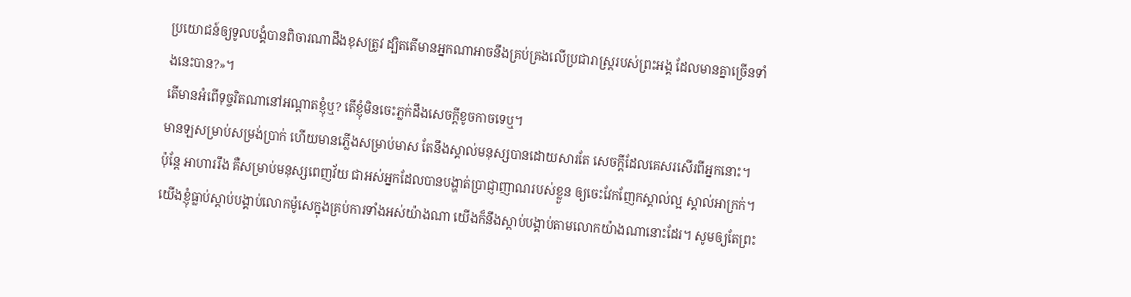ប្រយោជន៍ឲ្យទូលបង្គំបានពិចារណាដឹងខុសត្រូវ ដ្បិតតើមានអ្នកណាអាចនឹងគ្រប់គ្រងលើប្រជារាស្ត្ររបស់ព្រះអង្គ ដែលមានគ្នាច្រើនទាំងនេះបាន?»។
តើមានអំពើទុច្ចរិតណានៅអណ្ដាតខ្ញុំឬ? តើខ្ញុំមិនចេះភ្លក់ដឹងសេចក្ដីខូចកាចទេឬ។
មានឡសម្រាប់សម្រង់ប្រាក់ ហើយមានភ្លើងសម្រាប់មាស តែនឹងស្គាល់មនុស្សបានដោយសារតែ សេចក្ដីដែលគេសរសើរពីអ្នកនោះ។
ប៉ុន្ដែ អាហាររឹង គឺសម្រាប់មនុស្សពេញវ័យ ជាអស់អ្នកដែលបានបង្ហាត់ប្រាជ្ញាញាណរបស់ខ្លួន ឲ្យចេះវែកញែកស្គាល់ល្អ ស្គាល់អាក្រក់។
យើងខ្ញុំធ្លាប់ស្តាប់បង្គាប់លោកម៉ូសេក្នុងគ្រប់ការទាំងអស់យ៉ាងណា យើងក៏នឹងស្តាប់បង្គាប់តាមលោកយ៉ាងណានោះដែរ។ សូមឲ្យតែព្រះ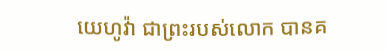យេហូវ៉ា ជាព្រះរបស់លោក បានគ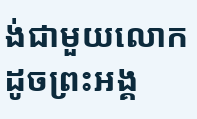ង់ជាមួយលោក ដូចព្រះអង្គ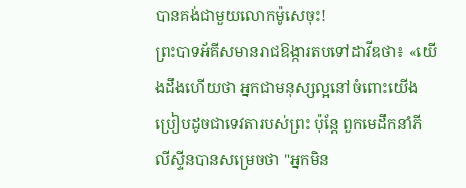បានគង់ជាមួយលោកម៉ូសេចុះ!
ព្រះបាទអ័គីសមានរាជឱង្ការតបទៅដាវីឌថា៖ «យើងដឹងហើយថា អ្នកជាមនុស្សល្អនៅចំពោះយើង ប្រៀបដូចជាទេវតារបស់ព្រះ ប៉ុន្តែ ពួកមេដឹកនាំភីលីស្ទីនបានសម្រេចថា "អ្នកមិន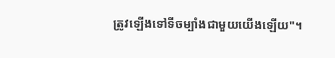ត្រូវឡើងទៅទីចម្បាំងជាមួយយើងឡើយ"។